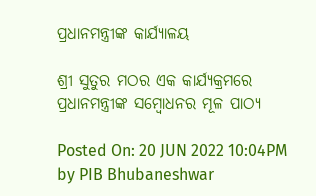ପ୍ରଧାନମନ୍ତ୍ରୀଙ୍କ କାର୍ଯ୍ୟାଳୟ

ଶ୍ରୀ ସୁତୁର ମଠର ଏକ କାର୍ଯ୍ୟକ୍ରମରେ ପ୍ରଧାନମନ୍ତ୍ରୀଙ୍କ ସମ୍ବୋଧନର ମୂଳ ପାଠ୍ୟ

Posted On: 20 JUN 2022 10:04PM by PIB Bhubaneshwar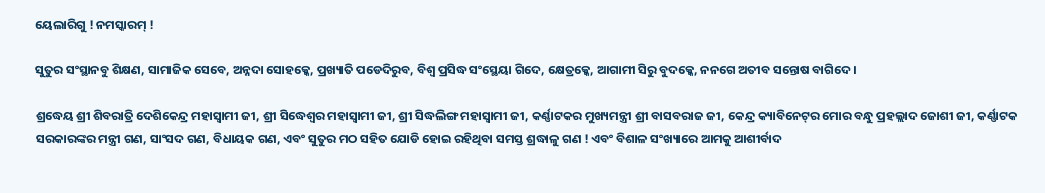ୟେଲାରିଗୁ ! ନମସ୍କାରମ୍ !

ସୁତୁର ସଂସ୍ଥାନବୁ ଶିକ୍ଷଣ, ସାମାଜିକ ସେବେ, ଅନ୍ନଦା ସୋହକ୍କେ, ପ୍ରଖ୍ୟାତି ପଡେଦିରୁବ, ବିଶ୍ୱ ପ୍ରସିଦ୍ଧ ସଂସ୍ଥେୟା ଗିଦେ, କ୍ଷେତ୍ରକ୍କେ, ଆଗାମୀ ସିରୁ ବୁଦକ୍କେ, ନନଗେ ଅତୀବ ସନ୍ତୋଷ ବାଗିଦେ ।

ଶ୍ରଦ୍ଧେୟ ଶ୍ରୀ ଶିବରାତ୍ରି ଦେଶିକେନ୍ଦ୍ର ମହାସ୍ୱାମୀ ଜୀ, ଶ୍ରୀ ସିଦ୍ଧେଶ୍ୱର ମହାସ୍ୱାମୀ ଜୀ, ଶ୍ରୀ ସିଦ୍ଧଲିଙ୍ଗ ମହାସ୍ୱାମୀ ଜୀ, କର୍ଣ୍ଣାଟକର ମୁଖ୍ୟମନ୍ତ୍ରୀ ଶ୍ରୀ ବାସବରାଜ ଜୀ, କେନ୍ଦ୍ର କ୍ୟାବିନେଟ୍‌ର ମୋର ବନ୍ଧୁ ପ୍ରହଲ୍ଲାଦ ଜୋଶୀ ଜୀ, କର୍ଣ୍ଣାଟକ ସରକାରଙ୍କର ମନ୍ତ୍ରୀ ଗଣ, ସାଂସଦ ଗଣ, ବିଧାୟକ ଗଣ, ଏବଂ ସୁତୁର ମଠ ସହିତ ଯୋଡି ହୋଇ ରହିଥିବା ସମସ୍ତ ଶ୍ରଦ୍ଧାଳୁ ଗଣ ! ଏବଂ ବିଶାଳ ସଂଖ୍ୟାରେ ଆମକୁ ଆଶୀର୍ବାଦ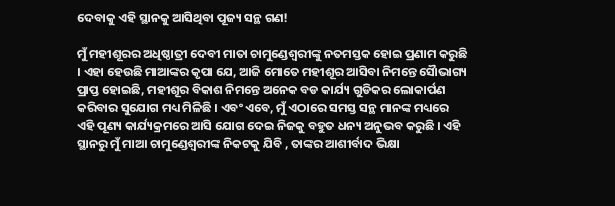ଦେବାକୁ ଏହି ସ୍ଥାନକୁ ଆସିଥିବା ପୂଜ୍ୟ ସନ୍ଥ ଗଣ!

ମୁଁ ମହୀଶୂରର ଅଧିଷ୍ଠାତ୍ରୀ ଦେବୀ ମାତା ଚାମୁଣ୍ଡେଶ୍ୱରୀଙ୍କୁ ନତମସ୍ତକ ହୋଇ ପ୍ରଣାମ କରୁଛି । ଏହା ହେଉଛି ମାଆଙ୍କର କୃପା ଯେ, ଆଜି ମୋତେ ମହୀଶୂର ଆସିବା ନିମନ୍ତେ ସୈାଭାଗ୍ୟ ପ୍ରାପ୍ତ ହୋଇଛି, ମହୀଶୂର ବିକାଶ ନିମନ୍ତେ ଅନେକ ବଡ କାର୍ଯ୍ୟ ଗୁଡିକର ଲୋକାର୍ପଣ କରିବାର ସୁଯୋଗ ମଧ୍ୟ ମିଳିଛି । ଏବଂ ଏବେ, ମୁଁ ଏଠାରେ ସମସ୍ତ ସନ୍ଥ ମାନଙ୍କ ମଧ୍ୟରେ ଏହି ପୂଣ୍ୟ କାର୍ଯ୍ୟକ୍ରମରେ ଆସି ଯୋଗ ଦେଇ ନିଜକୁ ବହୁତ ଧନ୍ୟ ଅନୁଭବ କରୁଛି । ଏହି ସ୍ଥାନରୁ ମୁଁ ମାଆ ଚାମୁଣ୍ଡେଶ୍ୱରୀଙ୍କ ନିକଟକୁ ଯିବି , ତାଙ୍କର ଆଶୀର୍ବାଦ ଭିକ୍ଷା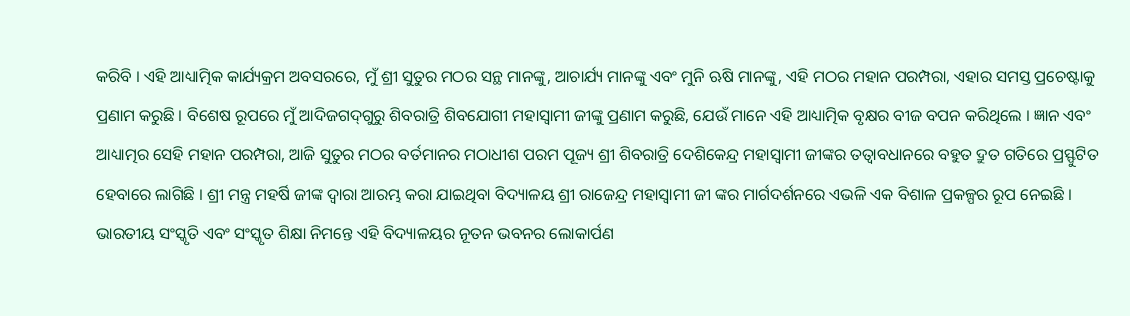କରିବି । ଏହି ଆଧ୍ୟାତ୍ମିକ କାର୍ଯ୍ୟକ୍ରମ ଅବସରରେ, ମୁଁ ଶ୍ରୀ ସୁତୁର ମଠର ସନ୍ଥ ମାନଙ୍କୁ, ଆଚାର୍ଯ୍ୟ ମାନଙ୍କୁ ଏବଂ ମୁନି ଋଷି ମାନଙ୍କୁ, ଏହି ମଠର ମହାନ ପରମ୍ପରା, ଏହାର ସମସ୍ତ ପ୍ରଚେଷ୍ଟାକୁ ପ୍ରଣାମ କରୁଛି । ବିଶେଷ ରୂପରେ ମୁଁ ଆଦିଜଗଦ୍‌ଗୁରୁ ଶିବରାତ୍ରି ଶିବଯୋଗୀ ମହାସ୍ୱାମୀ ଜୀଙ୍କୁ ପ୍ରଣାମ କରୁଛି, ଯେଉଁ ମାନେ ଏହି ଆଧ୍ୟାତ୍ମିକ ବୃକ୍ଷର ବୀଜ ବପନ କରିଥିଲେ । ଜ୍ଞାନ ଏବଂ ଆଧ୍ୟାତ୍ମର ସେହି ମହାନ ପରମ୍ପରା, ଆଜି ସୁତୁର ମଠର ବର୍ତମାନର ମଠାଧୀଶ ପରମ ପୂଜ୍ୟ ଶ୍ରୀ ଶିବରାତ୍ରି ଦେଶିକେନ୍ଦ୍ର ମହାସ୍ୱାମୀ ଜୀଙ୍କର ତତ୍ୱାବଧାନରେ ବହୁତ ଦ୍ରୁତ ଗତିରେ ପ୍ରସ୍ଫୁଟିତ ହେବାରେ ଲାଗିଛି । ଶ୍ରୀ ମନ୍ତ୍ର ମହର୍ଷି ଜୀଙ୍କ ଦ୍ୱାରା ଆରମ୍ଭ କରା ଯାଇଥିବା ବିଦ୍ୟାଳୟ ଶ୍ରୀ ରାଜେନ୍ଦ୍ର ମହାସ୍ୱାମୀ ଜୀ ଙ୍କର ମାର୍ଗଦର୍ଶନରେ ଏଭଳି ଏକ ବିଶାଳ ପ୍ରକଳ୍ପର ରୂପ ନେଇଛି । ଭାରତୀୟ ସଂସ୍କୃତି ଏବଂ ସଂସ୍କୃତ ଶିକ୍ଷା ନିମନ୍ତେ ଏହି ବିଦ୍ୟାଳୟର ନୂତନ ଭବନର ଲୋକାର୍ପଣ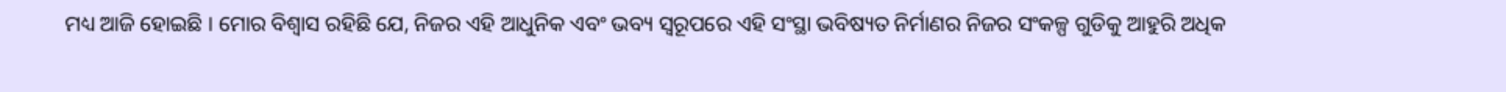ମଧ୍ୟ ଆଜି ହୋଇଛି । ମୋର ବିଶ୍ୱାସ ରହିଛି ଯେ, ନିଜର ଏହି ଆଧୁନିକ ଏବଂ ଭବ୍ୟ ସ୍ୱରୂପରେ ଏହି ସଂସ୍ଥା ଭବିଷ୍ୟତ ନିର୍ମାଣର ନିଜର ସଂକଳ୍ପ ଗୁଡିକୁ ଆହୁରି ଅଧିକ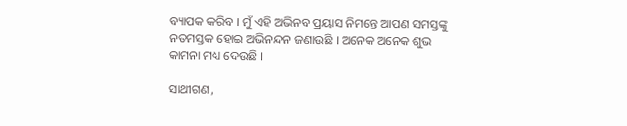ବ୍ୟାପକ କରିବ । ମୁଁ ଏହି ଅଭିନବ ପ୍ରୟାସ ନିମନ୍ତେ ଆପଣ ସମସ୍ତଙ୍କୁ ନତମସ୍ତକ ହୋଇ ଅଭିନନ୍ଦନ ଜଣାଉଛି । ଅନେକ ଅନେକ ଶୁଭ କାମନା ମଧ୍ୟ ଦେଉଛି ।

ସାଥୀଗଣ,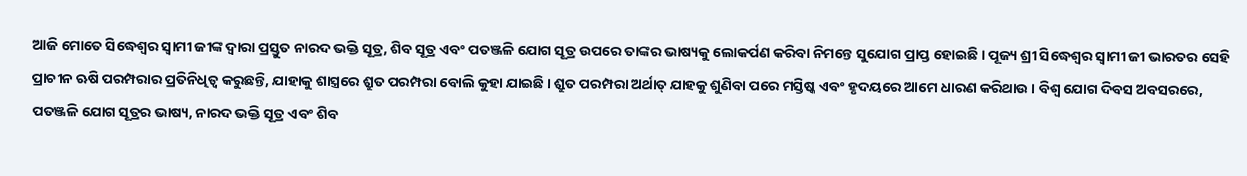ଆଜି ମୋତେ ସିଦ୍ଧେଶ୍ୱର ସ୍ୱାମୀ ଜୀଙ୍କ ଦ୍ୱାରା ପ୍ରସ୍ତୁତ ନାରଦ ଭକ୍ତି ସୂତ୍ର, ଶିବ ସୂତ୍ର ଏବଂ ପତଞ୍ଜଳି ଯୋଗ ସୂତ୍ର ଉପରେ ତାଙ୍କର ଭାଷ୍ୟକୁ ଲୋକର୍ପଣ କରିବା ନିମନ୍ତେ ସୁଯୋଗ ପ୍ରାପ୍ତ ହୋଇଛି । ପୂଜ୍ୟ ଶ୍ରୀ ସିଦ୍ଧେଶ୍ୱର ସ୍ୱାମୀ ଜୀ ଭାରତର ସେହି ପ୍ରାଚୀନ ଋଷି ପରମ୍ପରାର ପ୍ରତିନିଧିତ୍ୱ କରୁଛନ୍ତି, ଯାହାକୁ ଶାସ୍ତ୍ରରେ ଶ୍ରୁତ ପରମ୍ପରା ବୋଲି କୁହା ଯାଇଛି । ଶ୍ରୁତ ପରମ୍ପରା ଅର୍ଥାତ୍ ଯାହକୁ ଶୁଣିବା ପରେ ମସ୍ତିଷ୍କ ଏବଂ ହୃଦୟରେ ଆମେ ଧାରଣ କରିଥାଉ । ବିଶ୍ୱ ଯୋଗ ଦିବସ ଅବସରରେ, ପତଞ୍ଜଳି ଯୋଗ ସୂତ୍ରର ଭାଷ୍ୟ, ନାରଦ ଭକ୍ତି ସୂତ୍ର ଏବଂ ଶିବ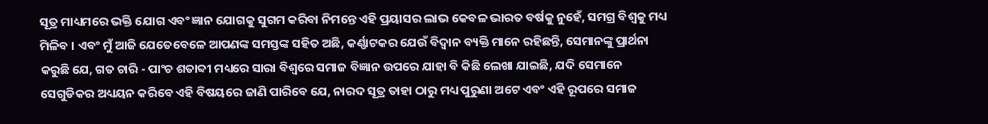ସୂତ୍ର ମାଧ୍ୟମରେ ଭକ୍ତି ଯୋଗ ଏବଂ ଜ୍ଞାନ ଯୋଗକୁ ସୁଗମ କରିବା ନିମନ୍ତେ ଏହି ପ୍ରୟାସର ଲାଭ କେବଳ ଭାରତ ବର୍ଷକୁ ନୁହେଁ, ସମଗ୍ର ବିଶ୍ୱକୁ ମଧ୍ୟ ମିଳିବ । ଏବଂ ମୁଁ ଆଜି ଯେତେବେଳେ ଆପଣଙ୍କ ସମସ୍ତଙ୍କ ସହିତ ଅଛି, କର୍ଣ୍ଣାଟକର ଯେଉଁ ବିଦ୍ୱାନ ବ୍ୟକ୍ତି ମାନେ ରହିଛନ୍ତି, ସେମାନଙ୍କୁ ପ୍ରାର୍ଥନା କରୁଛି ଯେ, ଗତ ଚାରି - ପାଂଚ ଶତାବ୍ଦୀ ମଧ୍ୟରେ ସାରା ବିଶ୍ୱରେ ସମାଜ ବିଜ୍ଞାନ ଉପରେ ଯାହା ବି କିଛି ଲେଖା ଯାଇଛି, ଯଦି ସେମାନେ ସେଗୁଡିକର ଅଧ୍ୟୟନ କରିବେ ଏହି ବିଷୟରେ ଜାଣି ପାରିବେ ଯେ, ନାରଦ ସୂତ୍ର ତାହା ଠାରୁ ମଧ୍ୟ ପୁରୁଣା ଅଟେ ଏବଂ ଏହି ରୂପରେ ସମାଜ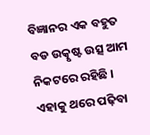ବିଜ୍ଞାନର ଏକ ବହୁତ ବଡ ଉତ୍କୃଷ୍ଟ ଉତ୍ସ ଆମ ନିକଟରେ ରହିଛି । ଏହାକୁ ଥରେ ପଢ଼ିବା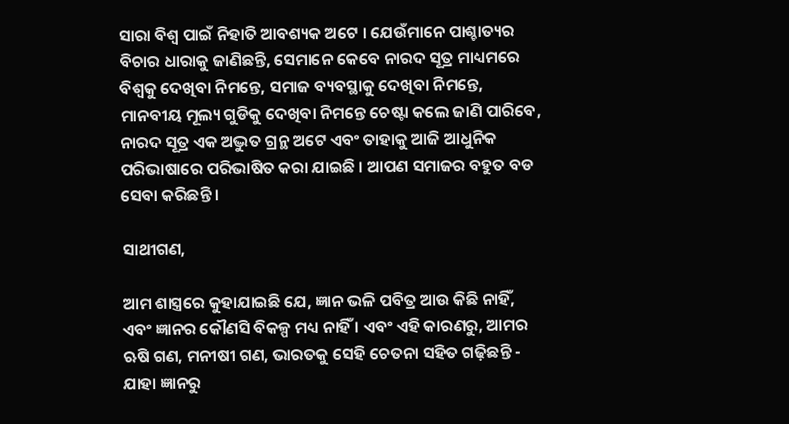ସାରା ବିଶ୍ୱ ପାଇଁ ନିହାତି ଆବଶ୍ୟକ ଅଟେ । ଯେଉଁମାନେ ପାଶ୍ଚାତ୍ୟର ବିଚାର ଧାରାକୁ ଜାଣିଛନ୍ତି, ସେମାନେ କେବେ ନାରଦ ସୂତ୍ର ମାଧ୍ୟମରେ ବିଶ୍ୱକୁ ଦେଖିବା ନିମନ୍ତେ, ସମାଜ ବ୍ୟବସ୍ଥାକୁ ଦେଖିବା ନିମନ୍ତେ, ମାନବୀୟ ମୂଲ୍ୟ ଗୁଡିକୁ ଦେଖିବା ନିମନ୍ତେ ଚେଷ୍ଟା କଲେ ଜାଣି ପାରିବେ, ନାରଦ ସୂତ୍ର ଏକ ଅଦ୍ଭୁତ ଗ୍ରନ୍ଥ ଅଟେ ଏବଂ ତାହାକୁ ଆଜି ଆଧୁନିକ ପରିଭାଷାରେ ପରିଭାଷିତ କରା ଯାଇଛି । ଆପଣ ସମାଜର ବହୁତ ବଡ ସେବା କରିଛନ୍ତି ।

ସାଥୀଗଣ,

ଆମ ଶାସ୍ତ୍ରରେ କୁହାଯାଇଛି ଯେ, ଜ୍ଞାନ ଭଳି ପବିତ୍ର ଆଉ କିଛି ନାହିଁ, ଏବଂ ଜ୍ଞାନର କୌଣସି ବିକଳ୍ପ ମଧ୍ୟ ନାହିଁ । ଏବଂ ଏହି କାରଣରୁ, ଆମର ଋଷି ଗଣ, ମନୀଷୀ ଗଣ, ଭାରତକୁ ସେହି ଚେତନା ସହିତ ଗଢ଼ିଛନ୍ତି - ଯାହା ଜ୍ଞାନରୁ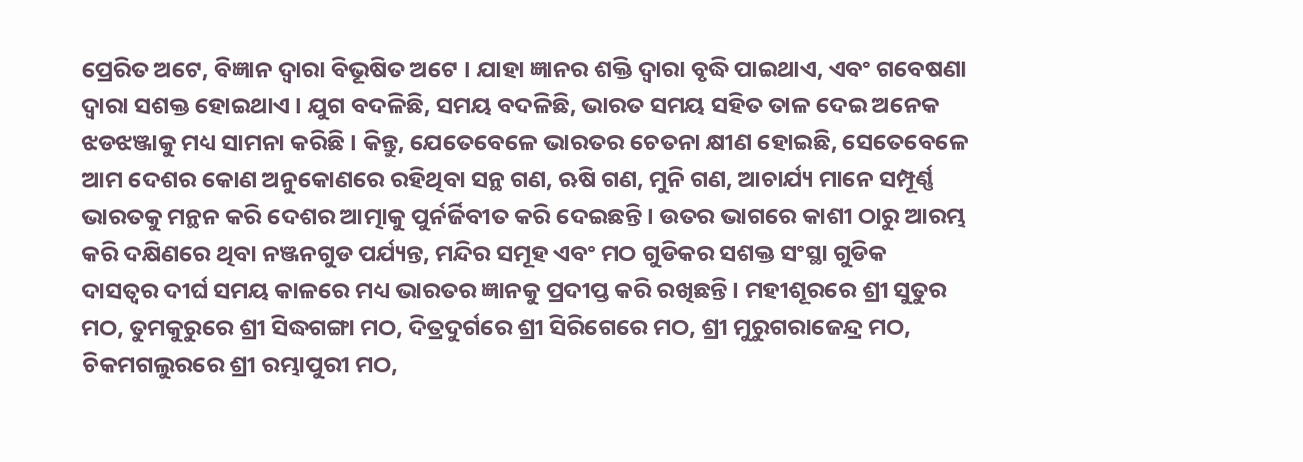ପ୍ରେରିତ ଅଟେ, ବିଜ୍ଞାନ ଦ୍ୱାରା ବିଭୂଷିତ ଅଟେ । ଯାହା ଜ୍ଞାନର ଶକ୍ତି ଦ୍ୱାରା ବୃଦ୍ଧି ପାଇଥାଏ, ଏବଂ ଗବେଷଣା ଦ୍ୱାରା ସଶକ୍ତ ହୋଇଥାଏ । ଯୁଗ ବଦଳିଛି, ସମୟ ବଦଳିଛି, ଭାରତ ସମୟ ସହିତ ତାଳ ଦେଇ ଅନେକ ଝଡଝଞ୍ଜାକୁ ମଧ୍ୟ ସାମନା କରିଛି । କିନ୍ତୁ, ଯେତେବେଳେ ଭାରତର ଚେତନା କ୍ଷୀଣ ହୋଇଛି, ସେତେବେଳେ ଆମ ଦେଶର କୋଣ ଅନୁକୋଣରେ ରହିଥିବା ସନ୍ଥ ଗଣ, ଋଷି ଗଣ, ମୁନି ଗଣ, ଆଚାର୍ଯ୍ୟ ମାନେ ସମ୍ପୂର୍ଣ୍ଣ ଭାରତକୁ ମନ୍ଥନ କରି ଦେଶର ଆତ୍ମାକୁ ପୁର୍ନର୍ଜିବୀତ କରି ଦେଇଛନ୍ତି । ଉତର ଭାଗରେ କାଶୀ ଠାରୁ ଆରମ୍ଭ କରି ଦକ୍ଷିଣରେ ଥିବା ନଞ୍ଜନଗୁଡ ପର୍ଯ୍ୟନ୍ତ, ମନ୍ଦିର ସମୂହ ଏବଂ ମଠ ଗୁଡିକର ସଶକ୍ତ ସଂସ୍ଥା ଗୁଡିକ ଦାସତ୍ୱର ଦୀର୍ଘ ସମୟ କାଳରେ ମଧ୍ୟ ଭାରତର ଜ୍ଞାନକୁ ପ୍ରଦୀପ୍ତ କରି ରଖିଛନ୍ତି । ମହୀଶୂରରେ ଶ୍ରୀ ସୁତୁର ମଠ, ତୁମକୁରୁରେ ଶ୍ରୀ ସିଦ୍ଧଗଙ୍ଗା ମଠ, ଦିତ୍ରଦୁର୍ଗରେ ଶ୍ରୀ ସିରିଗେରେ ମଠ, ଶ୍ରୀ ମୁରୁଗରାଜେନ୍ଦ୍ର ମଠ, ଚିକମଗଲୁରରେ ଶ୍ରୀ ରମ୍ଭାପୁରୀ ମଠ,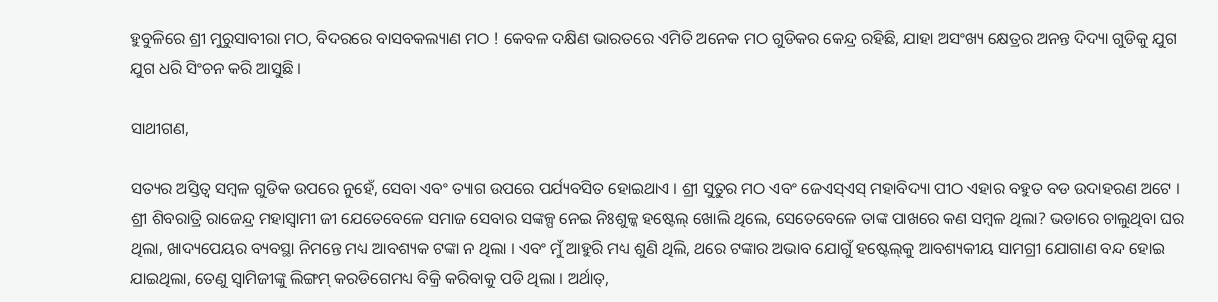ହୁବୁଳିରେ ଶ୍ରୀ ମୁରୁସାବୀରା ମଠ, ବିଦରରେ ବାସବକଲ୍ୟାଣ ମଠ ! କେବଳ ଦକ୍ଷିଣ ଭାରତରେ ଏମିତି ଅନେକ ମଠ ଗୁଡିକର କେନ୍ଦ୍ର ରହିଛି, ଯାହା ଅସଂଖ୍ୟ କ୍ଷେତ୍ରର ଅନନ୍ତ ଦିଦ୍ୟା ଗୁଡିକୁ ଯୁଗ ଯୁଗ ଧରି ସିଂଚନ କରି ଆସୁଛି ।

ସାଥୀଗଣ,

ସତ୍ୟର ଅସ୍ତିତ୍ୱ ସମ୍ବଳ ଗୁଡିକ ଉପରେ ନୁହେଁ, ସେବା ଏବଂ ତ୍ୟାଗ ଉପରେ ପର୍ଯ୍ୟବସିତ ହୋଇଥାଏ । ଶ୍ରୀ ସୁତୁର ମଠ ଏବଂ ଜେଏସ୍‌ଏସ୍ ମହାବିଦ୍ୟା ପୀଠ ଏହାର ବହୁତ ବଡ ଉଦାହରଣ ଅଟେ । ଶ୍ରୀ ଶିବରାତ୍ରି ରାଜେନ୍ଦ୍ର ମହାସ୍ୱାମୀ ଜୀ ଯେତେବେଳେ ସମାଜ ସେବାର ସଙ୍କଳ୍ପ ନେଇ ନିଃଶୁଳ୍କ ହଷ୍ଟେଲ୍ ଖୋଲି ଥିଲେ, ସେତେବେଳେ ତାଙ୍କ ପାଖରେ କଣ ସମ୍ବଳ ଥିଲା? ଭଡାରେ ଚାଲୁଥିବା ଘର ଥିଲା, ଖାଦ୍ୟପେୟର ବ୍ୟବସ୍ଥା ନିମନ୍ତେ ମଧ୍ୟ ଆବଶ୍ୟକ ଟଙ୍କା ନ ଥିଲା । ଏବଂ ମୁଁ ଆହୁରି ମଧ୍ୟ ଶୁଣି ଥିଲି, ଥରେ ଟଙ୍କାର ଅଭାବ ଯୋଗୁଁ ହଷ୍ଟେଲ୍‌କୁ ଆବଶ୍ୟକୀୟ ସାମଗ୍ରୀ ଯୋଗାଣ ବନ୍ଦ ହୋଇ ଯାଇଥିଲା, ତେଣୁ ସ୍ୱାମିଜୀଙ୍କୁ ଲିଙ୍ଗମ୍ କରଡିଗେମଧ୍ୟ ବିକ୍ରି କରିବାକୁ ପଡି ଥିଲା । ଅର୍ଥାତ୍‌,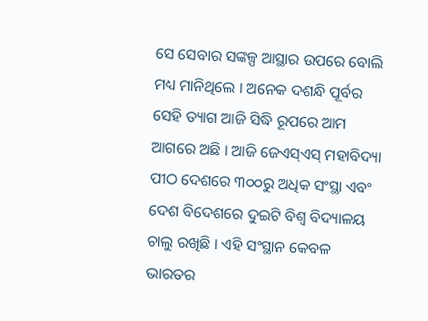ସେ ସେବାର ସଙ୍କଳ୍ପ ଆସ୍ଥାର ଉପରେ ବୋଲି ମଧ୍ୟ ମାନିଥିଲେ । ଅନେକ ଦଶନ୍ଧି ପୂର୍ବର ସେହି ତ୍ୟାଗ ଆଜି ସିଦ୍ଧି ରୂପରେ ଆମ ଆଗରେ ଅଛି । ଆଜି ଜେଏସ୍‌ଏସ୍ ମହାବିଦ୍ୟା ପୀଠ ଦେଶରେ ୩୦୦ରୁ ଅଧିକ ସଂସ୍ଥା ଏବଂ ଦେଶ ବିଦେଶରେ ଦୁଇଟି ବିଶ୍ୱ ବିଦ୍ୟାଳୟ ଚାଲୁ ରଖିଛି । ଏହି ସଂସ୍ଥାନ କେବଳ ଭାରତର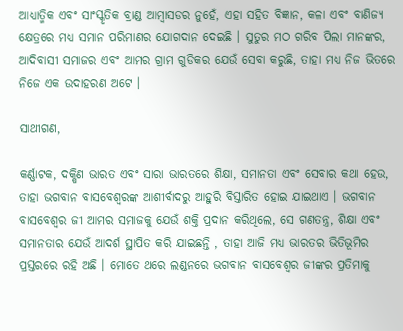ଆଧ୍ୟାତ୍ମିକ ଏବଂ ସାଂସ୍କୃତିକ ବ୍ରାଣ୍ଡ ଆମ୍ବାସଡର ନୁହେଁ, ଏହା ସହିତ ବିଜ୍ଞାନ, କଳା ଏବଂ ବାଣିଜ୍ୟ କ୍ଷେତ୍ରରେ ମଧ୍ୟ ସମାନ ପରିମାଣର ଯୋଗଦାନ ଦେଇଛି । ସୁତୁର ମଠ ଗରିବ ପିଲା ମାନଙ୍କର, ଆଦିବାସୀ ସମାଜର ଏବଂ ଆମର ଗ୍ରାମ ଗୁଡିକର ଯେଉଁ ସେବା କରୁଛି, ତାହା ମଧ୍ୟ ନିଜ ଭିତରେ ନିଜେ ଏକ ଉଦାହରଣ ଅଟେ ।

ସାଥୀଗଣ,

କର୍ଣ୍ଣାଟକ, ଦକ୍ଷିଣ ଭାରତ ଏବଂ ସାରା ଭାରତରେ ଶିକ୍ଷା, ସମାନତା ଏବଂ ସେବାର କଥା ହେଉ, ତାହା ଭଗବାନ ବାସବେଶ୍ୱରଙ୍କ ଆଶୀର୍ବାଦରୁ ଆହୁରି ବିସ୍ତାରିତ ହୋଇ ଯାଇଥାଏ । ଭଗବାନ ବାସବେଶ୍ୱର ଜୀ ଆମର ସମାଜକୁ ଯେଉଁ ଶକ୍ତି ପ୍ରଦାନ କରିଥିଲେ, ସେ ଗଣତନ୍ତ୍ର, ଶିକ୍ଷା ଏବଂ ସମାନତାର ଯେଉଁ ଆଦର୍ଶ ସ୍ଥାପିତ କରି ଯାଇଛନ୍ତି , ତାହା ଆଜି ମଧ୍ୟ ଭାରତର ଭିତିଭୂମିର ପ୍ରସ୍ତରରେ ରହି ଅଛି । ମୋତେ ଥରେ ଲଣ୍ଡନରେ ଭଗବାନ ବାସବେଶ୍ୱର ଜୀଙ୍କର ପ୍ରତିମାକୁ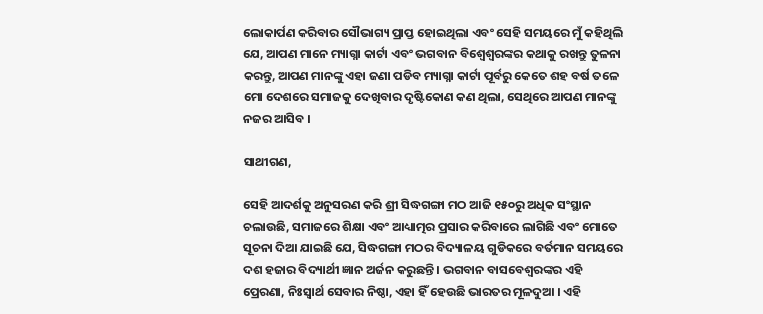ଲୋକାର୍ପଣ କରିବାର ସୌଭାଗ୍ୟ ପ୍ରାପ୍ତ ହୋଇଥିଲା ଏବଂ ସେହି ସମୟରେ ମୁଁ କହିଥିଲି ଯେ, ଆପଣ ମାନେ ମ୍ୟାଗ୍ନା କାର୍ଟା ଏବଂ ଭଗବାନ ବିଶ୍ୱେଶ୍ୱରଙ୍କର କଥାକୁ ରଖନ୍ତୁ ତୁଳନା କରନ୍ତୁ, ଆପଣ ମାନଙ୍କୁ ଏହା ଜଣା ପଡିବ ମ୍ୟାଗ୍ନା କାର୍ଟା ପୂର୍ବରୁ କେତେ ଶହ ବର୍ଷ ତଳେ ମୋ ଦେଶରେ ସମାଜକୁ ଦେଖିବାର ଦୃଷ୍ଟିକୋଣ କଣ ଥିଲା, ସେଥିରେ ଆପଣ ମାନଙ୍କୁ ନଜର ଆସିବ ।

ସାଥୀଗଣ,

ସେହି ଆଦର୍ଶକୁ ଅନୁସରଣ କରି ଶ୍ରୀ ସିଦ୍ଧଗଙ୍ଗା ମଠ ଆଜି ୧୫୦ରୁ ଅଧିକ ସଂସ୍ଥାନ ଚଲାଉଛି, ସମାଜରେ ଶିକ୍ଷା ଏବଂ ଆଧ୍ୟାତ୍ମର ପ୍ରସାର କରିବାରେ ଲାଗିଛି ଏବଂ ମୋତେ ସୂଚନା ଦିଆ ଯାଇଛି ଯେ, ସିଦ୍ଧଗଙ୍ଗା ମଠର ବିଦ୍ୟାଳୟ ଗୁଡିକରେ ବର୍ତମାନ ସମୟରେ ଦଶ ହଜାର ବିଦ୍ୟାର୍ଥୀ ଜ୍ଞାନ ଅର୍ଜନ କରୁଛନ୍ତି । ଭଗବାନ ବାସବେଶ୍ୱରଙ୍କର ଏହି ପ୍ରେରଣା, ନିଃସ୍ୱାର୍ଥ ସେବାର ନିଷ୍ଠା, ଏହା ହିଁ ହେଉଛି ଭାରତର ମୂଳଦୁଆ । ଏହି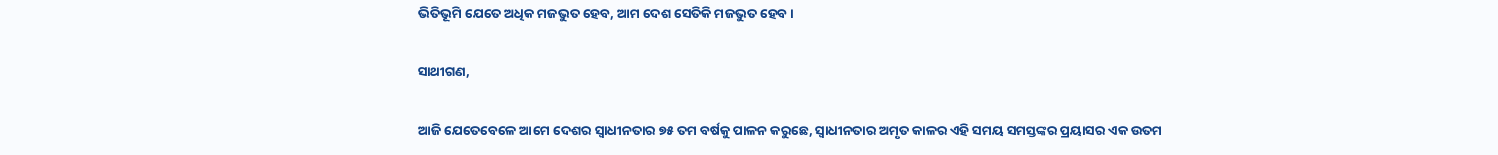ଭିତିଭୂମି ଯେତେ ଅଧିକ ମଜଭୁତ ହେବ, ଆମ ଦେଶ ସେତିକି ମଜଭୁତ ହେବ ।

ସାଥୀଗଣ,

ଆଜି ଯେତେବେଳେ ଆମେ ଦେଶର ସ୍ୱାଧୀନତାର ୭୫ ତମ ବର୍ଷକୁ ପାଳନ କରୁଛେ, ସ୍ୱାଧୀନତାର ଅମୃତ କାଳର ଏହି ସମୟ ସମସ୍ତଙ୍କର ପ୍ରୟାସର ଏକ ଉତମ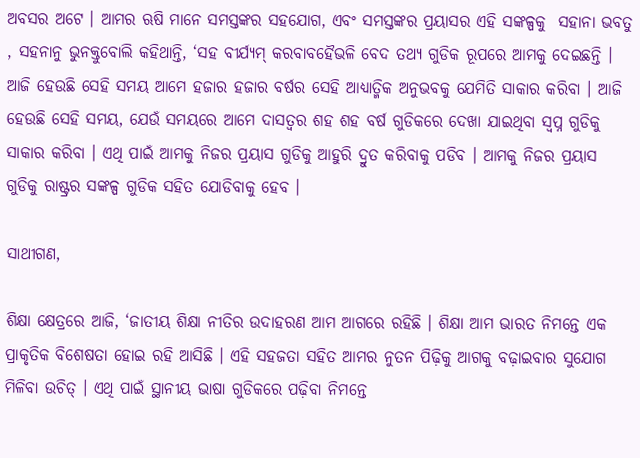ଅବସର ଅଟେ । ଆମର ଋଷି ମାନେ ସମସ୍ତଙ୍କର ସହଯୋଗ, ଏବଂ ସମସ୍ତଙ୍କର ପ୍ରୟାସର ଏହି ସଙ୍କଳ୍ପକୁ  ସହାନା ଭବତୁ , ସହନାନୁ ଭୁନକ୍ତୁବୋଲି କହିଥାନ୍ତି, ‘ସହ ବୀର୍ଯ୍ୟମ୍ କରବାବହୈଭଳି ବେଦ ତଥ୍ୟ ଗୁଡିକ ରୂପରେ ଆମକୁ ଦେଇଛନ୍ତି । ଆଜି ହେଉଛି ସେହି ସମୟ ଆମେ ହଜାର ହଜାର ବର୍ଷର ସେହି ଆଧ୍ୟାତ୍ମିକ ଅନୁଭବକୁ ଯେମିତି ସାକାର କରିବା । ଆଜି ହେଉଛି ସେହି ସମୟ, ଯେଉଁ ସମୟରେ ଆମେ ଦାସତ୍ୱର ଶହ ଶହ ବର୍ଷ ଗୁଡିକରେ ଦେଖା ଯାଇଥିବା ସ୍ୱପ୍ନ ଗୁଡିକୁ ସାକାର କରିବା । ଏଥି ପାଇଁ ଆମକୁ ନିଜର ପ୍ରୟାସ ଗୁଡିକୁ ଆହୁରି ଦ୍ରୁତ କରିବାକୁ ପଡିବ । ଆମକୁ ନିଜର ପ୍ରୟାସ ଗୁଡିକୁ ରାଷ୍ଟ୍ରର ସଙ୍କଳ୍ପ ଗୁଡିକ ସହିତ ଯୋଡିବାକୁ ହେବ ।

ସାଥୀଗଣ,

ଶିକ୍ଷା କ୍ଷେତ୍ରରେ ଆଜି, ‘ଜାତୀୟ ଶିକ୍ଷା ନୀତିର ଉଦାହରଣ ଆମ ଆଗରେ ରହିଛି । ଶିକ୍ଷା ଆମ ଭାରତ ନିମନ୍ତେ ଏକ ପ୍ରାକୃତିକ ବିଶେଷତା ହୋଇ ରହି ଆସିଛି । ଏହି ସହଜତା ସହିତ ଆମର ନୁତନ ପିଢ଼ିକୁ ଆଗକୁ ବଢ଼ାଇବାର ସୁଯୋଗ ମିଳିବା ଉଚିତ୍ । ଏଥି ପାଇଁ ସ୍ଥାନୀୟ ଭାଷା ଗୁଡିକରେ ପଢ଼ିବା ନିମନ୍ତେ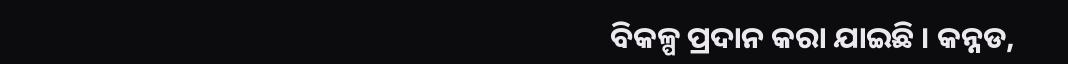ବିକଳ୍ପ ପ୍ରଦାନ କରା ଯାଇଛି । କନ୍ନଡ,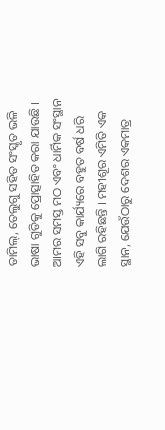ତାମିଲ୍‌, ତେଲୁଗୁ ସହିତ ସଂସ୍କୃତ ଭଳି ଭାଷା ଗୁଡିକୁ ପ୍ରୋତ୍ସାହିତ କରା ଯାଉଛି । ଆମର ସମସ୍ତ ମଠ ଏବଂ ଧାର୍ମିକ ସଂସ୍ଥାନ ଏହି ସବୁ କାର୍ଯ୍ୟରେ ବହୁତ ବର୍ଷ ଧରି ଲାଗି ରହିଛନ୍ତି । ମହୀଶୂର ଏମିତି ଏକ ସ୍ଥାନ, ଯେଉଁଠାରୁ ଦେଶର ଏକମାତ୍ର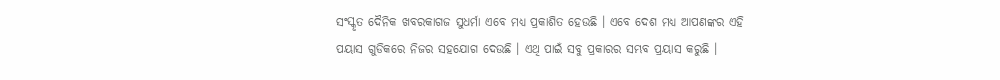ସଂସ୍କୃତ ଦୈନିକ ଖବରକାଗଜ ସୁଧର୍ମା ଏବେ ମଧ୍ୟ ପ୍ରକାଶିତ ହେଉଛି । ଏବେ ଦେଶ ମଧ୍ୟ ଆପଣଙ୍କର ଏହି ପୟାସ ଗୁଡିକରେ ନିଜର ସହଯୋଗ ଦେଉଛି । ଏଥି ପାଇଁ ସବୁ ପ୍ରକାରର ସମ୍ଭବ ପ୍ରୟାସ କରୁଛି ।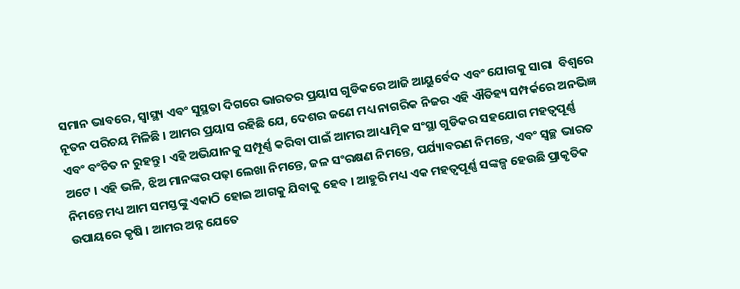ସମାନ ଭାବରେ, ସ୍ୱାସ୍ଥ୍ୟ ଏବଂ ସୁସ୍ଥତା ଦିଗରେ ଭାରତର ପ୍ରୟାସ ଗୁଡିକରେ ଆଜି ଆୟୁର୍ବେଦ ଏବଂ ଯୋଗକୁ ସାରା  ବିଶ୍ୱରେ ନୂତନ ପରିଚୟ ମିଳିଛି । ଆମର ପ୍ରୟାସ ରହିଛି ଯେ, ଦେଶର ଜଣେ ମଧ୍ୟ ନାଗରିକ ନିଜର ଏହି ଐତିହ୍ୟ ସମ୍ପର୍କରେ ଅନଭିଜ୍ଞ ଏବଂ ବଂଚିତ ନ ରୁହନ୍ତୁ । ଏହି ଅଭିଯାନକୁ ସମ୍ପୂର୍ଣ୍ଣ କରିବା ପାଇଁ ଆମର ଆଧ୍ୟାତ୍ମିକ ସଂସ୍ଥା ଗୁଡିକର ସହଯୋଗ ମହତ୍ୱପୂର୍ଣ୍ଣ ଅଟେ । ଏହି ଭଳି, ଝିଅ ମାନଙ୍କର ପଢ଼ା ଲେଖା ନିମନ୍ତେ, ଜଳ ସଂରକ୍ଷଣ ନିମନ୍ତେ, ପର୍ଯ୍ୟାବରଣ ନିମନ୍ତେ, ଏବଂ ସ୍ୱଚ୍ଛ ଭାରତ ନିମନ୍ତେ ମଧ୍ୟ ଆମ ସମସ୍ତଙ୍କୁ ଏକାଠି ହୋଇ ଆଗକୁ ଯିବାକୁ ହେବ । ଆହୁରି ମଧ୍ୟ ଏକ ମହତ୍ୱପୂର୍ଣ୍ଣ ସଙ୍କଳ୍ପ ହେଉଛି ପ୍ରାକୃତିକ ଉପାୟରେ କୃଷି । ଆମର ଅନ୍ନ ଯେତେ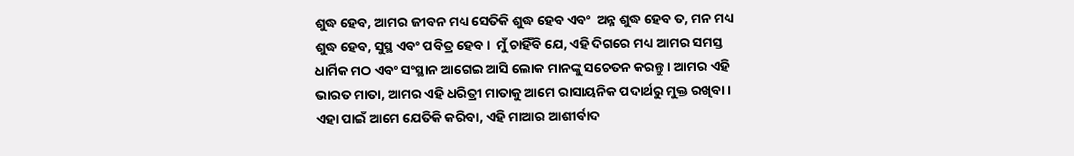ଶୁଦ୍ଧ ହେବ, ଆମର ଜୀବନ ମଧ୍ୟ ସେତିକି ଶୁଦ୍ଧ ହେବ ଏବଂ  ଅନ୍ନ ଶୁଦ୍ଧ ହେବ ତ, ମନ ମଧ୍ୟ ଶୁଦ୍ଧ ହେବ, ସୁସ୍ଥ ଏବଂ ପବିତ୍ର ହେବ ।  ମୁଁ ଚାହିଁବି ଯେ, ଏହି ଦିଗରେ ମଧ୍ୟ ଆମର ସମସ୍ତ ଧାର୍ମିକ ମଠ ଏବଂ ସଂସ୍ଥାନ ଆଗେଇ ଆସି ଲୋକ ମାନଙ୍କୁ ସଚେତନ କରନ୍ତୁ । ଆମର ଏହି ଭାରତ ମାତା, ଆମର ଏହି ଧରିତ୍ରୀ ମାତାକୁ ଆମେ ରାସାୟନିକ ପଦାର୍ଥରୁ ମୁକ୍ତ ରଖିବା । ଏହା ପାଇଁ ଆମେ ଯେତିକି କରିବା, ଏହି ମାଆର ଆଶୀର୍ବାଦ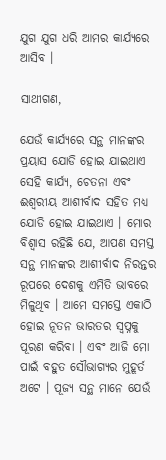ଯୁଗ ଯୁଗ ଧରି ଆମର କାର୍ଯ୍ୟରେ ଆସିବ ।

ସାଥୀଗଣ,

ଯେଉଁ କାର୍ଯ୍ୟରେ ସନ୍ଥ ମାନଙ୍କର ପ୍ରୟାସ ଯୋଡି ହୋଇ ଯାଇଥାଏ ସେହି କାର୍ଯ୍ୟ, ଚେତନା ଏବଂ ଈଶ୍ୱରୀୟ ଆଶୀର୍ବାଦ ସହିତ ମଧ୍ୟ ଯୋଡି ହୋଇ ଯାଇଥାଏ । ମୋର ବିଶ୍ୱାସ ରହିଛି ଯେ, ଆପଣ ସମସ୍ତ ସନ୍ଥ ମାନଙ୍କର ଆଶୀର୍ବାଦ ନିରନ୍ତର ରୂପରେ ଦେଶକୁ ଏମିତି ଭାବରେ ମିଳୁଥିବ । ଆମେ ସମସ୍ତେ ଏକାଠି ହୋଇ ନୂତନ ଭାରତର ସ୍ୱପ୍ନକୁ ପୂରଣ କରିବା । ଏବଂ ଆଜି ମୋ ପାଇଁ ବହୁତ ସୌଭାଗ୍ୟର ମୁହୂର୍ତ ଅଟେ । ପୂଜ୍ୟ ସନ୍ଥ ମାନେ ଯେଉଁ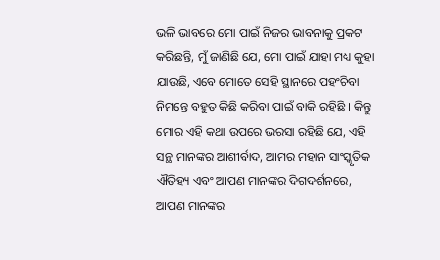ଭଳି ଭାବରେ ମୋ ପାଇଁ ନିଜର ଭାବନାକୁ ପ୍ରକଟ କରିଛନ୍ତି, ମୁଁ ଜାଣିଛି ଯେ, ମୋ ପାଇଁ ଯାହା ମଧ୍ୟ କୁହା ଯାଉଛି, ଏବେ ମୋତେ ସେହି ସ୍ଥାନରେ ପହଂଚିବା ନିମନ୍ତେ ବହୁତ କିଛି କରିବା ପାଇଁ ବାକି ରହିଛି । କିନ୍ତୁ ମୋର ଏହି କଥା ଉପରେ ଭରସା ରହିଛି ଯେ, ଏହି ସନ୍ଥ ମାନଙ୍କର ଆଶୀର୍ବାଦ, ଆମର ମହାନ ସାଂସ୍କୃତିକ ଐତିହ୍ୟ ଏବଂ ଆପଣ ମାନଙ୍କର ଦିଗଦର୍ଶନରେ, ଆପଣ ମାନଙ୍କର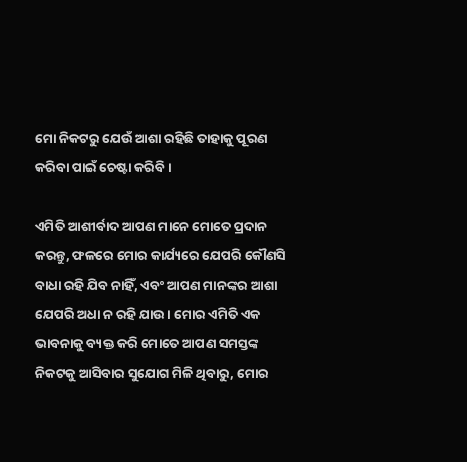ମୋ ନିକଟରୁ ଯେଉଁ ଆଶା ରହିଛି ତାହାକୁ ପୂରଣ କରିବା ପାଇଁ ଚେଷ୍ଟା କରିବି ।

ଏମିତି ଆଶୀର୍ବାଦ ଆପଣ ମାନେ ମୋତେ ପ୍ରଦାନ କରନ୍ତୁ, ଫଳରେ ମୋର କାର୍ଯ୍ୟରେ ଯେପରି କୌଣସି ବାଧା ରହି ଯିବ ନାହିଁ, ଏବଂ ଆପଣ ମାନଙ୍କର ଆଶା ଯେପରି ଅଧା ନ ରହି ଯାଉ । ମୋର ଏମିତି ଏକ ଭାବନାକୁ ବ୍ୟକ୍ତ କରି ମୋତେ ଆପଣ ସମସ୍ତଙ୍କ ନିକଟକୁ ଆସିବାର ସୁଯୋଗ ମିଳି ଥିବାରୁ, ମୋର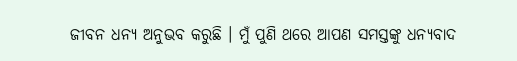ଜୀବନ ଧନ୍ୟ ଅନୁଭବ କରୁଛି । ମୁଁ ପୁଣି ଥରେ ଆପଣ ସମସ୍ତଙ୍କୁ ଧନ୍ୟବାଦ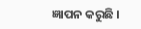ଜ୍ଞାପନ କରୁଛି ।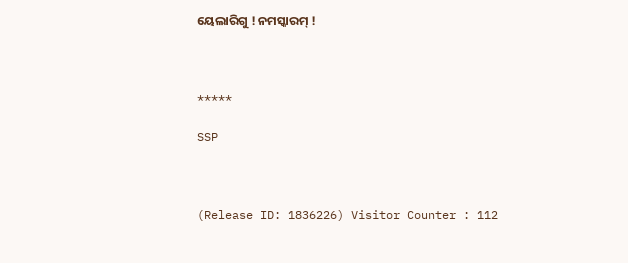ୟେଲାରିଗୁ ! ନମସ୍କାରମ୍ !



*****

SSP



(Release ID: 1836226) Visitor Counter : 112